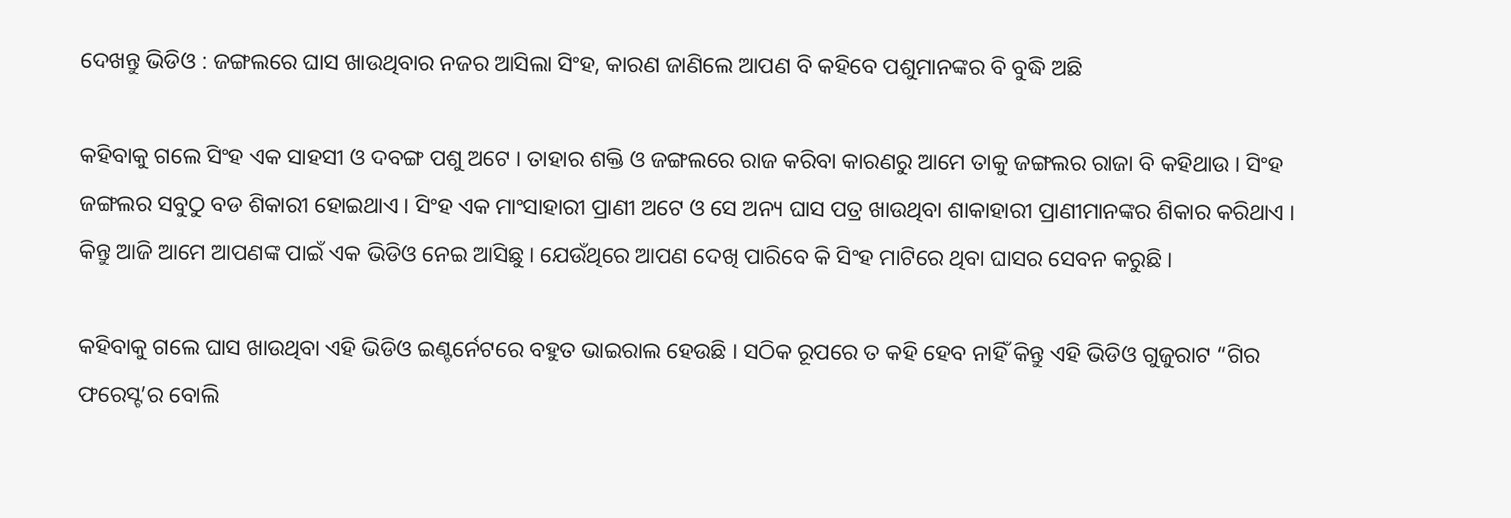ଦେଖନ୍ତୁ ଭିଡିଓ : ଜଙ୍ଗଲରେ ଘାସ ଖାଉଥିବାର ନଜର ଆସିଲା ସିଂହ, କାରଣ ଜାଣିଲେ ଆପଣ ବି କହିବେ ପଶୁମାନଙ୍କର ବି ବୁଦ୍ଧି ଅଛି

କହିବାକୁ ଗଲେ ସିଂହ ଏକ ସାହସୀ ଓ ଦବଙ୍ଗ ପଶୁ ଅଟେ । ତାହାର ଶକ୍ତି ଓ ଜଙ୍ଗଲରେ ରାଜ କରିବା କାରଣରୁ ଆମେ ତାକୁ ଜଙ୍ଗଲର ରାଜା ବି କହିଥାଉ । ସିଂହ ଜଙ୍ଗଲର ସବୁଠୁ ବଡ ଶିକାରୀ ହୋଇଥାଏ । ସିଂହ ଏକ ମାଂସାହାରୀ ପ୍ରାଣୀ ଅଟେ ଓ ସେ ଅନ୍ୟ ଘାସ ପତ୍ର ଖାଉଥିବା ଶାକାହାରୀ ପ୍ରାଣୀମାନଙ୍କର ଶିକାର କରିଥାଏ । କିନ୍ତୁ ଆଜି ଆମେ ଆପଣଙ୍କ ପାଇଁ ଏକ ଭିଡିଓ ନେଇ ଆସିଛୁ । ଯେଉଁଥିରେ ଆପଣ ଦେଖି ପାରିବେ କି ସିଂହ ମାଟିରେ ଥିବା ଘାସର ସେବନ କରୁଛି ।

କହିବାକୁ ଗଲେ ଘାସ ଖାଉଥିବା ଏହି ଭିଡିଓ ଇଣ୍ଟର୍ନେଟରେ ବହୁତ ଭାଇରାଲ ହେଉଛି । ସଠିକ ରୂପରେ ତ କହି ହେବ ନାହିଁ କିନ୍ତୁ ଏହି ଭିଡିଓ ଗୁଜୁରାଟ “ଗିର ଫରେସ୍ଟ’ର ବୋଲି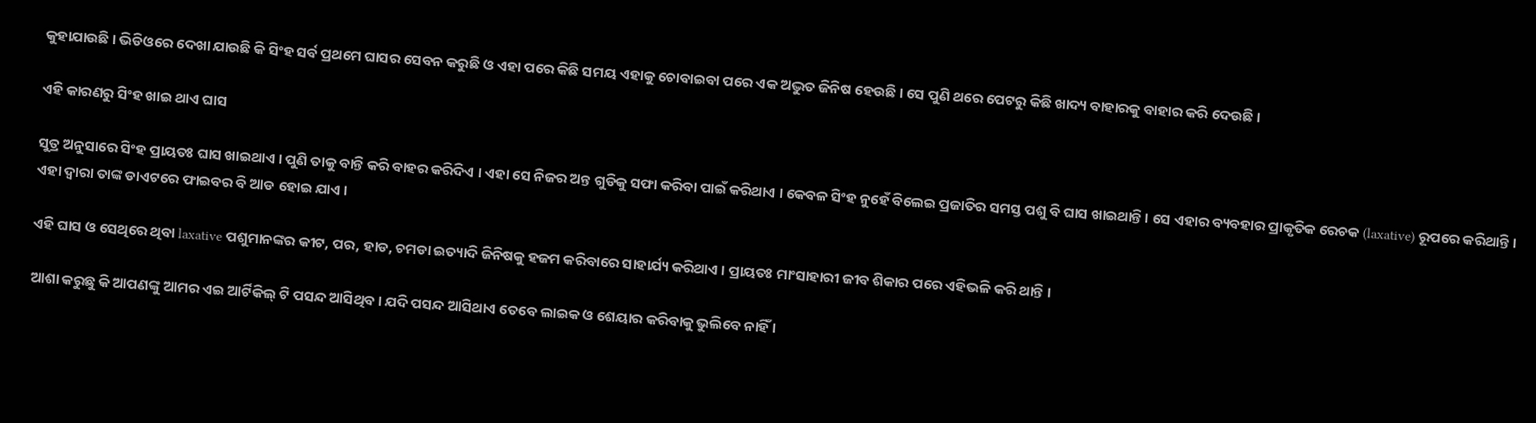କୁହାଯାଉଛି । ଭିଡିଓରେ ଦେଖା ଯାଉଛି କି ସିଂହ ସର୍ବ ପ୍ରଥମେ ଘାସର ସେବନ କରୁଛି ଓ ଏହା ପରେ କିଛି ସମୟ ଏହାକୁ ଚୋବାଇବା ପରେ ଏକ ଅଦ୍ଭୁତ ଜିନିଷ ହେଉଛି । ସେ ପୁଣି ଥରେ ପେଟରୁ କିଛି ଖାଦ୍ୟ ବାହାରକୁ ବାହାର କରି ଦେଉଛି ।

ଏହି କାରଣରୁ ସିଂହ ଖାଇ ଥାଏ ଘାସ

ସୁତ୍ର ଅନୁସାରେ ସିଂହ ପ୍ରାୟତଃ ଘାସ ଖାଇଥାଏ । ପୁଣି ତାକୁ ବାନ୍ତି କରି ବାହର କରିଦିଏ । ଏହା ସେ ନିଜର ଅନ୍ତ ଗୁଡିକୁ ସଫା କରିବା ପାଇଁ କରିଥାଏ । କେବଳ ସିଂହ ନୁହେଁ ବିଲେଇ ପ୍ରଜାତିର ସମସ୍ତ ପଶୁ ବି ଘାସ ଖାଇଥାନ୍ତି । ସେ ଏହାର ବ୍ୟବହାର ପ୍ରାକୃତିକ ରେଚକ (laxative) ରୂପରେ କରିଥାନ୍ତି । ଏହା ଦ୍ଵାରା ତାଙ୍କ ଡାଏଟରେ ଫାଇବର ବି ଆଡ ହୋଇ ଯାଏ ।

ଏହି ଘାସ ଓ ସେଥିରେ ଥିବା laxative ପଶୁମାନଙ୍କର କୀଟ, ପର, ହାଡ, ଚମଡା ଇତ୍ୟାଦି ଜିନିଷକୁ ହଜମ କରିବାରେ ସାହାର୍ଯ୍ୟ କରିଥାଏ । ପ୍ରାୟତଃ ମାଂସାହାରୀ ଜୀବ ଶିକାର ପରେ ଏହିଭଳି କରି ଥାନ୍ତି ।

ଆଶା କରୁଛୁ କି ଆପଣଙ୍କୁ ଆମର ଏଇ ଆର୍ଟିକିଲ୍ ଟି ପସନ୍ଦ ଆସିଥିବ। ଯଦି ପସନ୍ଦ ଆସିଥାଏ ତେବେ ଲାଇକ ଓ ଶେୟାର କରିବାକୁ ଭୁଲିବେ ନାହିଁ ।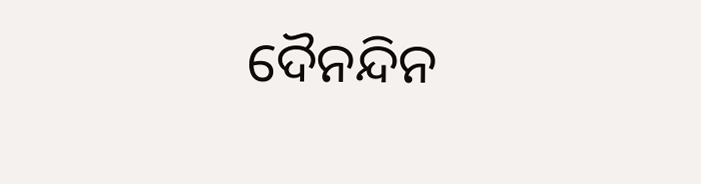ଦୈନନ୍ଦିନ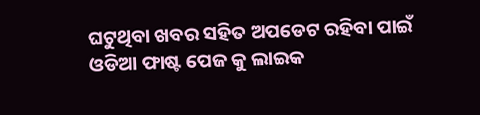ଘଟୁଥିବା ଖବର ସହିତ ଅପଡେଟ ରହିବା ପାଇଁ ଓଡିଆ ଫାଷ୍ଟ ପେଜ କୁ ଲାଇକ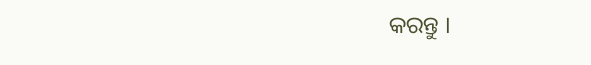କରନ୍ତୁ ।